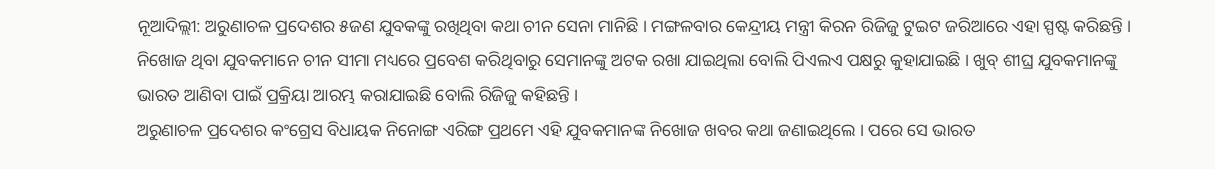ନୂଆଦିଲ୍ଲୀ: ଅରୁଣାଚଳ ପ୍ରଦେଶର ୫ଜଣ ଯୁବକଙ୍କୁ ରଖିଥିବା କଥା ଚୀନ ସେନା ମାନିଛି । ମଙ୍ଗଳବାର କେନ୍ଦ୍ରୀୟ ମନ୍ତ୍ରୀ କିରନ ରିଜିଜୁ ଟୁଇଟ ଜରିଆରେ ଏହା ସ୍ପଷ୍ଟ କରିଛନ୍ତି । ନିଖୋଜ ଥିବା ଯୁବକମାନେ ଚୀନ ସୀମା ମଧ୍ୟରେ ପ୍ରବେଶ କରିଥିବାରୁ ସେମାନଙ୍କୁ ଅଟକ ରଖା ଯାଇଥିଲା ବୋଲି ପିଏଲଏ ପକ୍ଷରୁ କୁହାଯାଇଛି । ଖୁବ୍ ଶୀଘ୍ର ଯୁବକମାନଙ୍କୁ ଭାରତ ଆଣିବା ପାଇଁ ପ୍ରକ୍ରିୟା ଆରମ୍ଭ କରାଯାଇଛି ବୋଲି ରିଜିଜୁ କହିଛନ୍ତି ।
ଅରୁଣାଚଳ ପ୍ରଦେଶର କଂଗ୍ରେସ ବିଧାୟକ ନିନୋଙ୍ଗ ଏରିଙ୍ଗ ପ୍ରଥମେ ଏହି ଯୁବକମାନଙ୍କ ନିଖୋଜ ଖବର କଥା ଜଣାଇଥିଲେ । ପରେ ସେ ଭାରତ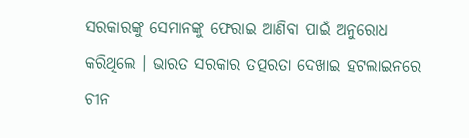ସରକାରଙ୍କୁ ସେମାନଙ୍କୁ ଫେରାଇ ଆଣିବା ପାଇଁ ଅନୁରୋଧ କରିଥିଲେ । ଭାରତ ସରକାର ତତ୍ପରତା ଦେଖାଇ ହଟଲାଇନରେ ଚୀନ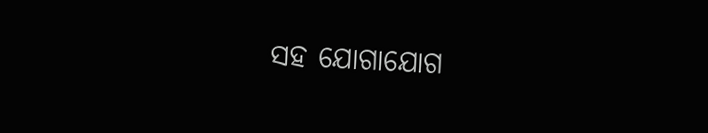ସହ ଯୋଗାଯୋଗ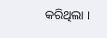କରିଥିଲା ।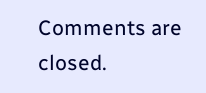Comments are closed.